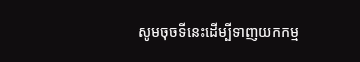សូមចុចទីនេះដើម្បីទាញយកកម្ម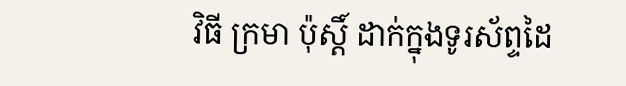វិធី ក្រមា ប៉ុស្ដិ៍ ដាក់ក្នុងទូរស័ព្ទដៃ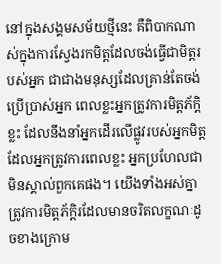នៅក្នុងសង្គមសម័យថ្មីនេះ គឺពិបាកណាស់ក្នុងការស្វែងរកមិត្តដែលចង់ធ្វើជាមិត្តរបស់អ្នក ជាជាងមនុស្សដែលគ្រាន់តែចង់ប្រើប្រាស់អ្នក ពេលខ្លះអ្នកត្រូវការមិត្តភ័ក្តិខ្លះ ដែលនឹងនាំអ្នកដើរលើផ្លូវរបស់អ្នកមិត្តដែលអ្នកត្រូវការពេលខ្លះ អ្នកប្រហែលជាមិនស្គាល់ពួកគេផង។ យើងទាំងអស់គ្នាត្រូវការមិត្តភ័ក្ដិរដែលមានចរិតលក្ខណៈដូចខាងក្រោម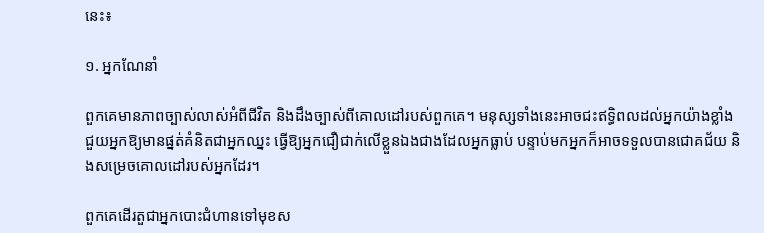នេះ៖

១. អ្នកណែនាំ

ពួកគេមានភាពច្បាស់លាស់អំពីជីវិត និងដឹងច្បាស់ពីគោលដៅរបស់ពួកគេ។ មនុស្សទាំងនេះអាចជះឥទ្ធិពលដល់អ្នកយ៉ាងខ្លាំង ជួយអ្នកឱ្យមានផ្នត់គំនិតជាអ្នកឈ្នះ ធ្វើឱ្យអ្នកជឿជាក់លើខ្លួនឯងជាងដែលអ្នកធ្លាប់ បន្ទាប់មកអ្នកក៏អាចទទួលបានជោគជ័យ និងសម្រេចគោលដៅរបស់អ្នកដែរ។

ពួកគេដើរតួជាអ្នកបោះជំហានទៅមុខស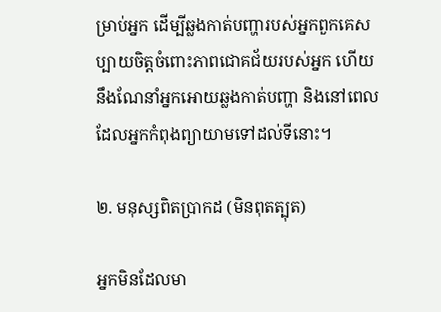ម្រាប់អ្នក ដើម្បីឆ្លងកាត់បញ្ហារបស់អ្នកពួកគេសប្បាយចិត្តចំពោះភាពជោគជ័យរបស់អ្នក ហើយនឹងណែនាំអ្នកអោយឆ្លងកាត់បញ្ហា និងនៅពេលដែលអ្នកកំពុងព្យាយាមទៅដល់ទីនោះ។

២. មនុស្សពិតប្រាកដ (មិនពុតត្បុត)

អ្នកមិនដែលមា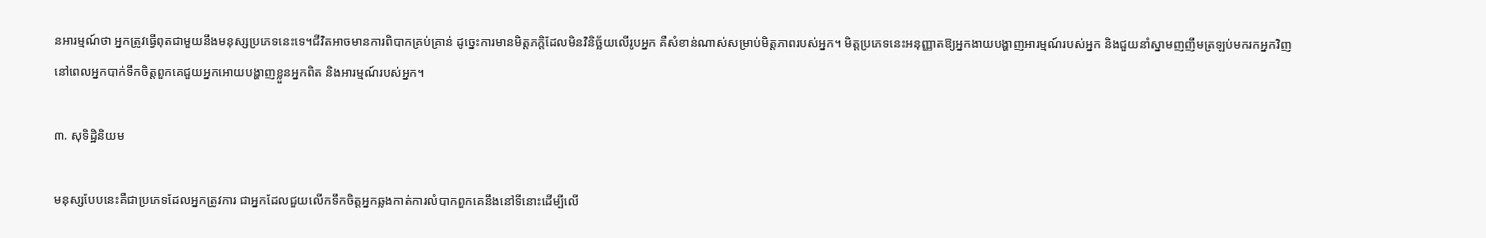នអារម្មណ៍ថា អ្នកត្រូវធ្វើពុតជាមួយនឹងមនុស្សប្រភេទនេះទេ។ជីវិតអាចមានការពិបាកគ្រប់គ្រាន់ ដូច្នេះការមានមិត្តភក្តិដែលមិនវិនិច្ឆ័យលើរូបអ្នក គឺសំខាន់ណាស់សម្រាប់មិត្តភាពរបស់អ្នក។ មិត្តប្រភេទនេះអនុញ្ញាតឱ្យអ្នកងាយបង្ហាញអារម្មណ៍របស់អ្នក និងជួយនាំស្នាមញញឹមត្រឡប់មករកអ្នកវិញ នៅពេលអ្នកបាក់ទឹកចិត្តពួកគេជួយអ្នកអោយបង្ហាញខ្លួនអ្នកពិត និងអារម្មណ៍របស់អ្នក។

៣. សុទិដ្ឋិនិយម

មនុស្សបែបនេះគឺជាប្រភេទដែលអ្នកត្រូវការ ជាអ្នកដែលជួយលើកទឹកចិត្តអ្នកឆ្លងកាត់ការលំបាកពួកគេនឹងនៅទីនោះដើម្បីលើ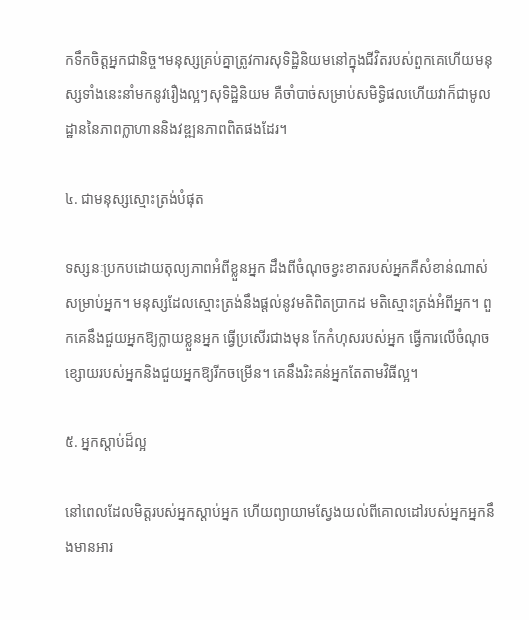កទឹកចិត្តអ្នកជានិច្ច។មនុស្សគ្រប់គ្នាត្រូវការសុទិដ្ឋិនិយមនៅក្នុងជីវិតរបស់ពួកគេហើយមនុស្សទាំងនេះនាំមកនូវរឿងល្អៗសុទិដ្ឋិនិយម គឺចាំបាច់សម្រាប់សមិទ្ធិផលហើយវាក៏ជាមូលដ្ឋាននៃភាពក្លាហាននិងវឌ្ឍនភាពពិតផងដែរ។

៤. ជាមនុស្សស្មោះត្រង់បំផុត

ទស្សនៈប្រកបដោយតុល្យភាពអំពីខ្លួនអ្នក ដឹងពីចំណុចខ្វះខាតរបស់អ្នកគឺសំខាន់ណាស់សម្រាប់អ្នក។ មនុស្សដែលស្មោះត្រង់នឹងផ្តល់នូវមតិពិតប្រាកដ មតិស្មោះត្រង់អំពីអ្នក។ ពួកគេនឹងជួយអ្នកឱ្យក្លាយខ្លួនអ្នក ធ្វើប្រសើរជាងមុន កែកំហុសរបស់អ្នក ធ្វើការលើចំណុចខ្សោយរបស់អ្នកនិងជួយអ្នកឱ្យរីកចម្រើន។ គេនឹងរិះគន់អ្នកតែតាមវិធីល្អ។

៥. អ្នកស្តាប់ដ៏ល្អ

នៅពេលដែលមិត្តរបស់អ្នកស្តាប់អ្នក ហើយព្យាយាមស្វែងយល់ពីគោលដៅរបស់អ្នកអ្នកនឹងមានអារ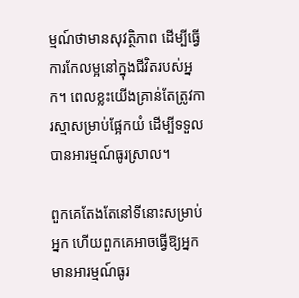ម្មណ៍ថាមានសុវត្ថិភាព ដើម្បីធ្វើការកែលម្អនៅក្នុងជីវិតរបស់អ្នក។ ពេលខ្លះយើងគ្រាន់តែត្រូវការស្មាសម្រាប់ផ្អែកយំ ដើម្បីទទួលបានអារម្មណ៍ធូរស្រាល។

ពួកគេតែងតែនៅទីនោះសម្រាប់អ្នក ហើយពួកគេអាចធ្វើឱ្យអ្នកមានអារម្មណ៍ធូរ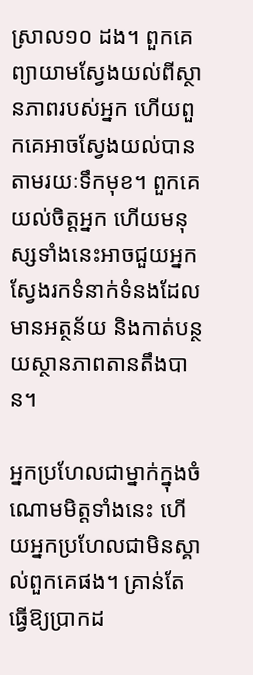ស្រាល១០ ដង។ ពួកគេព្យាយាមស្វែងយល់ពីស្ថានភាពរបស់អ្នក ហើយពួកគេអាចស្វែងយល់បានតាមរយៈទឹកមុខ។ ពួកគេយល់ចិត្តអ្នក ហើយមនុស្សទាំងនេះអាចជួយអ្នកស្វែងរកទំនាក់ទំនងដែលមានអត្ថន័យ និងកាត់បន្ថយស្ថានភាពតានតឹងបាន។

អ្នកប្រហែលជាម្នាក់ក្នុងចំណោមមិត្តទាំងនេះ ហើយអ្នកប្រហែលជាមិនស្គាល់ពួកគេផង។ គ្រាន់តែធ្វើឱ្យប្រាកដ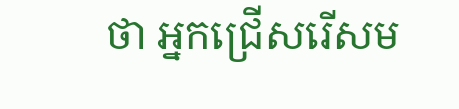ថា អ្នកជ្រើសរើសម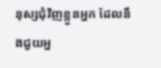នុស្សជុំវិញខ្លួនអ្នក ដែលនឹងជួយអ្ន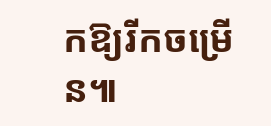កឱ្យរីកចម្រើន៕